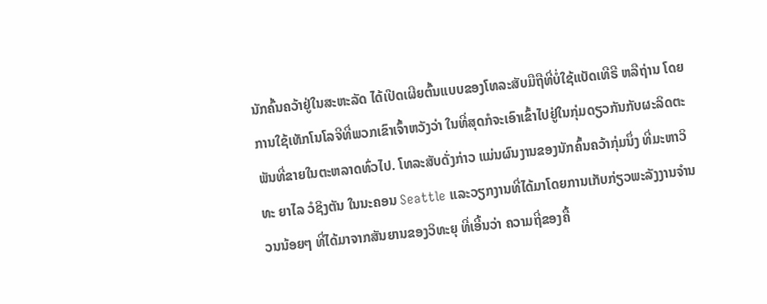ນັກຄົ້ນຄວ້າຢູ່ໃນສະຫະລັດ ໄດ້ເປີດເຜີຍຕົ້ນແບບຂອງໂທລະສັບມືຖືທີ່ບໍ່ໃຊ້ແບັດເທີຣີ ຫລືຖ່ານ ໂດຍການໃຊ້ເທັກໂນໂລຈີທີ່ພວກເຂົາເຈົ້າຫວັງວ່າ ໃນທີ່ສຸດກໍຈະເອົາເຂົ້າໄປຢູ່ໃນກຸ່ມດຽວກັນກັບຜະລິດຕະພັນທີ່ຂາຍໃນຕະຫລາດທົ່ວໄປ. ໂທລະສັບດັ່ງກ່າວ ແມ່ນຜົນງານຂອງນັກຄົ້ນຄວ້າກຸ່ມນຶ່ງ ທີ່ມະຫາວິທະ ຍາໄລ ວໍຊິງຕັນ ໃນນະຄອນ Seattle ແລະວຽກງານທີ່ໄດ້ມາໂດຍການເກັບກ່ຽວພະລັງງານຈໍານວນນ້ອຍໆ ທີ່ໄດ້ມາຈາກສັນຍານຂອງວິທະຍຸ ທີ່ເອີ້ນວ່າ ຄວາມຖີ່ຂອງຄື້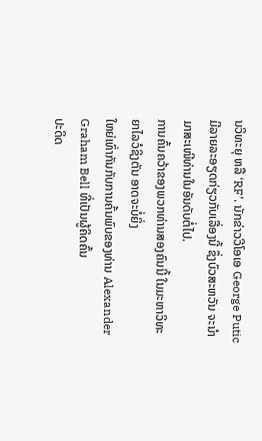ນວິທະຍຸ ຫລື ‘RF’. ນັກຂ່າວວີໂອເອ George Putic ມີລາຍລະອຽດກ່ຽວກັບເລື່ອງນີ້ ຊຶ່ງບົວສະຫວັນ ຈະນໍາມາສະເໜີທ່ານໃນອັນດັບຕໍ່ໄປ.
ການຄົ້ນຄວ້າຂອງພວກທ່ານສອງຄົນນີ້ ໃນມະຫາວິທະຍາໄລວໍຊິງຕັນ ອາດຈະບໍ່ຍິ່ງ
ໃຫຍ່ເທົ່າກັນກັບການຄົ້ນພົບຂອງທ່ານ Alexander Graham Bell ທີ່ເປັນຜູ້ຄິດຄົ້ນ
ປະດິດ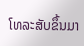ໂທລະສັບຂຶ້ນມາ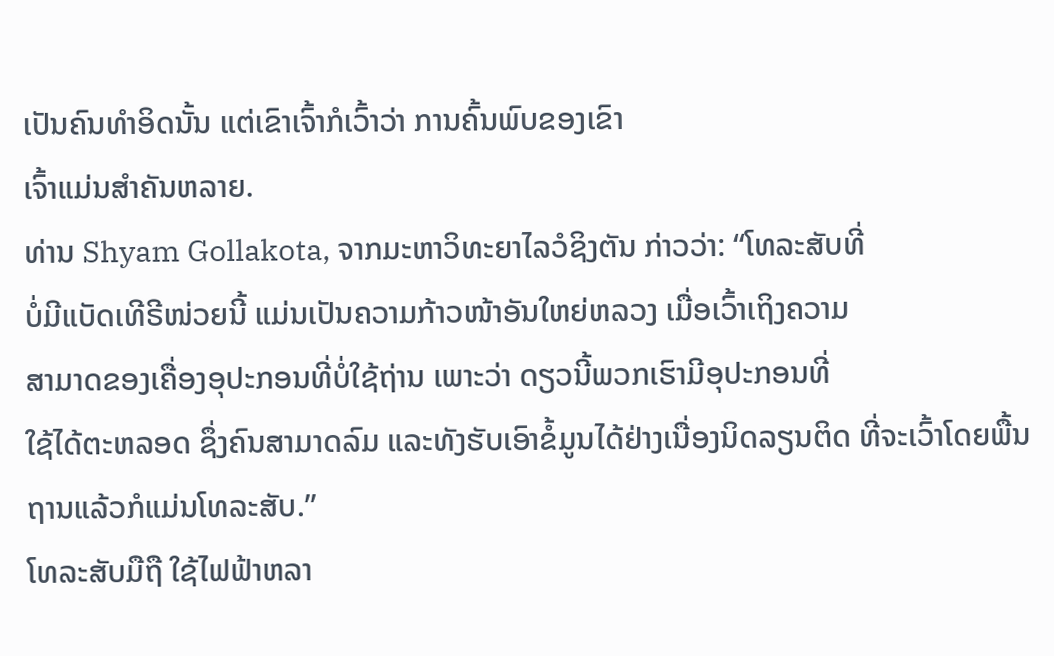ເປັນຄົນທໍາອິດນັ້ນ ແຕ່ເຂົາເຈົ້າກໍເວົ້າວ່າ ການຄົ້ນພົບຂອງເຂົາ
ເຈົ້າແມ່ນສໍາຄັນຫລາຍ.
ທ່ານ Shyam Gollakota, ຈາກມະຫາວິທະຍາໄລວໍຊິງຕັນ ກ່າວວ່າ: “ໂທລະສັບທີ່
ບໍ່ມີແບັດເທີຣີໜ່ວຍນີ້ ແມ່ນເປັນຄວາມກ້າວໜ້າອັນໃຫຍ່ຫລວງ ເມື່ອເວົ້າເຖິງຄວາມ
ສາມາດຂອງເຄື່ອງອຸປະກອນທີ່ບໍ່ໃຊ້ຖ່ານ ເພາະວ່າ ດຽວນີ້ພວກເຮົາມີອຸປະກອນທີ່
ໃຊ້ໄດ້ຕະຫລອດ ຊຶ່ງຄົນສາມາດລົມ ແລະທັງຮັບເອົາຂໍ້ມູນໄດ້ຢ່າງເນື່ອງນິດລຽນຕິດ ທີ່ຈະເວົ້າໂດຍພື້ນຖານແລ້ວກໍແມ່ນໂທລະສັບ.”
ໂທລະສັບມືຖື ໃຊ້ໄຟຟ້າຫລາ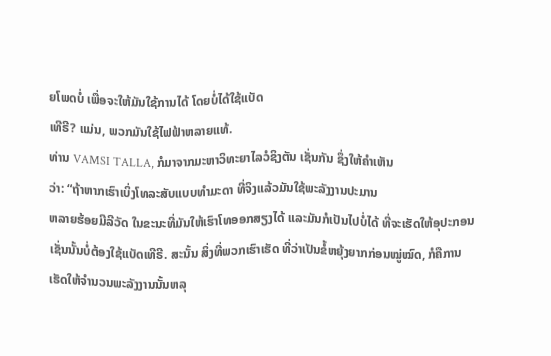ຍໂພດບໍ່ ເພື່ອຈະໃຫ້ມັນໃຊ້ການໄດ້ ໂດຍບໍ່ໄດ້ໃຊ້ແບັດ
ເທີຣີ? ແມ່ນ, ພວກມັນໃຊ້ໄຟຟ້າຫລາຍແທ້.
ທ່ານ VAMSI TALLA, ກໍມາຈາກມະຫາວິທະຍາໄລວໍຊິງຕັນ ເຊັ່ນກັນ ຊຶ່ງໃຫ້ຄໍາເຫັນ
ວ່າ: “ຖ້າຫາກເຮົາເບິ່ງໂທລະສັບແບບທໍາມະດາ ທີ່ຈິງແລ້ວມັນໃຊ້ພະລັງງານປະມານ
ຫລາຍຮ້ອຍມີລີວັດ ໃນຂະນະທີ່ມັນໃຫ້ເຮົາໂທອອກສຽງໄດ້ ແລະມັນກໍເປັນໄປບໍ່ໄດ້ ທີ່ຈະເຮັດໃຫ້ອຸປະກອນເຊັ່ນນັ້ນບໍ່ຕ້ອງໃຊ້ແບັດເທີຣີ. ສະນັ້ນ ສິ່ງທີ່ພວກເຮົາເຮັດ ທີ່ວ່າເປັນຂໍ້ຫຍຸ້ງຍາກກ່ອນໝູ່ໝົດ, ກໍຄືການເຮັດໃຫ້ຈໍານວນພະລັງງານນັ້ນຫລຸ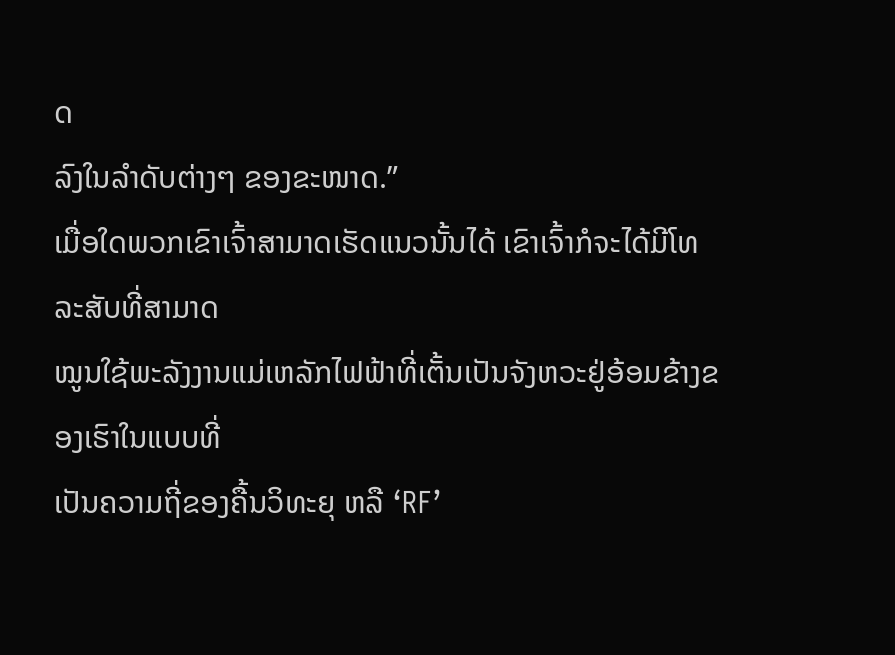ດ
ລົງໃນລໍາດັບຕ່າງໆ ຂອງຂະໜາດ.”
ເມື່ອໃດພວກເຂົາເຈົ້າສາມາດເຮັດແນວນັ້ນໄດ້ ເຂົາເຈົ້າກໍຈະໄດ້ມີໂທລະສັບທີ່ສາມາດ
ໝູນໃຊ້ພະລັງງານແມ່ເຫລັກໄຟຟ້າທີ່ເຕັ້ນເປັນຈັງຫວະຢູ່ອ້ອມຂ້າງຂອງເຮົາໃນແບບທີ່
ເປັນຄວາມຖີ່ຂອງຄື້ນວິທະຍຸ ຫລື ‘RF’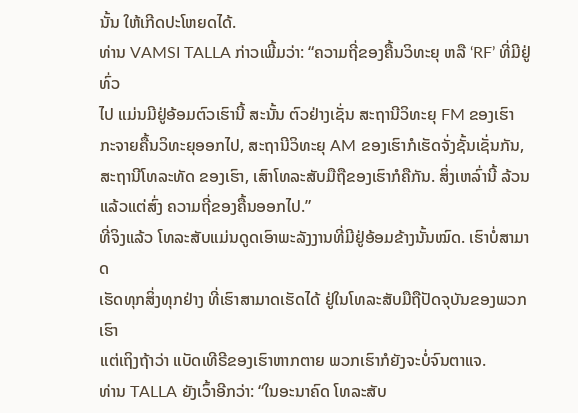ນັ້ນ ໃຫ້ເກີດປະໂຫຍດໄດ້.
ທ່ານ VAMSI TALLA ກ່າວເພີ້ມວ່າ: “ຄວາມຖີ່ຂອງຄື້ນວິທະຍຸ ຫລື ‘RF’ ທີ່ມີຢູ່ທົ່ວ
ໄປ ແມ່ນມີຢູ່ອ້ອມຕົວເຮົານີ້ ສະນັ້ນ ຕົວຢ່າງເຊັ່ນ ສະຖານີວິທະຍຸ FM ຂອງເຮົາ ກະຈາຍຄື້ນວິທະຍຸອອກໄປ, ສະຖານີວິທະຍຸ AM ຂອງເຮົາກໍເຮັດຈັ່ງຊັ້ນເຊັ່ນກັນ,
ສະຖານີໂທລະທັດ ຂອງເຮົາ, ເສົາໂທລະສັບມືຖືຂອງເຮົາກໍຄືກັນ. ສິ່ງເຫລົ່ານີ້ ລ້ວນ
ແລ້ວແຕ່ສົ່ງ ຄວາມຖີ່ຂອງຄື້ນອອກໄປ.”
ທີ່ຈິງແລ້ວ ໂທລະສັບແມ່ນດູດເອົາພະລັງງານທີ່ມີຢູ່ອ້ອມຂ້າງນັ້ນໝົດ. ເຮົາບໍ່ສາມາດ
ເຮັດທຸກສິ່ງທຸກຢ່າງ ທີ່ເຮົາສາມາດເຮັດໄດ້ ຢູ່ໃນໂທລະສັບມືຖືປັດຈຸບັນຂອງພວກເຮົາ
ແຕ່ເຖິງຖ້າວ່າ ແບັດເທີຣີຂອງເຮົາຫາກຕາຍ ພວກເຮົາກໍຍັງຈະບໍ່ຈົນຕາແຈ.
ທ່ານ TALLA ຍັງເວົ້າອີກວ່າ: “ໃນອະນາຄົດ ໂທລະສັບ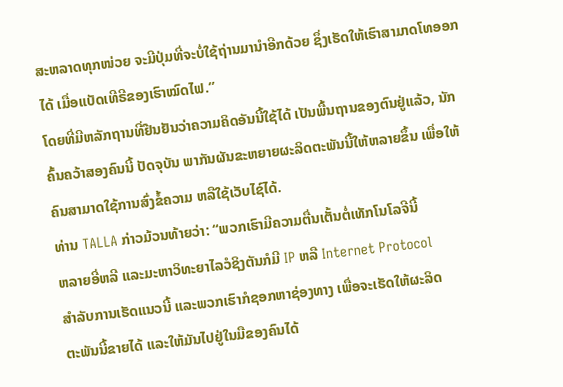ສະຫລາດທຸກໜ່ວຍ ຈະມີປຸ່ມທີ່ຈະບໍ່ໃຊ້ຖ່ານມານໍາອີກດ້ວຍ ຊຶ່ງເຮັດໃຫ້ເຮົາສາມາດໂທອອກໄດ້ ເມື່ອແບັດເທີຣີຂອງເຮົາໝົດໄຟ.”
ໂດຍທີ່ມີຫລັກຖານທີ່ຢືນຢັນວ່າຄວາມຄິດອັນນີ້ໃຊ້ໄດ້ ເປັນພື້ນຖານຂອງຕົນຢູ່ແລ້ວ, ນັກຄົ້ນຄວ້າສອງຄົນນີ້ ປັດຈຸບັນ ພາກັນຜັນຂະຫຍາຍຜະລິດຕະພັນນີ້ໃຫ້ຫລາຍຂຶ້ນ ເພື່ອໃຫ້ຄົນສາມາດໃຊ້ການສົ່ງຂໍ້ຄວາມ ຫລືໃຊ້ເວັບໄຊ໌ໄດ້.
ທ່ານ TALLA ກ່າວມ້ວນທ້າຍວ່າ: “ພວກເຮົາມີຄວາມຕື່ນເຕັ້ນຕໍ່ເທັກໂນໂລຈີນີ້
ຫລາຍອີ່ຫລີ ແລະມະຫາວິທະຍາໄລວໍຊິງຕັນກໍມີ IP ຫລື Internet Protocol
ສໍາລັບການເຮັດແນວນີ້ ແລະພວກເຮົາກໍຊອກຫາຊ່ອງທາງ ເພື່ອຈະເຮັດໃຫ້ຜະລິດ
ຕະພັນນີ້ຂາຍໄດ້ ແລະໃຫ້ມັນໄປຢູ່ໃນມືຂອງຄົນໄດ້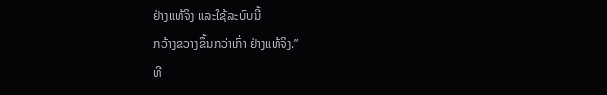ຢ່າງແທ້ຈິງ ແລະໃຊ້ລະບົບນີ້
ກວ້າງຂວາງຂຶ້ນກວ່າເກົ່າ ຢ່າງແທ້ຈິງ.”
ທີ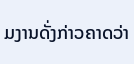ມງານດັ່ງກ່າວຄາດວ່າ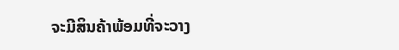ຈະມີສິນຄ້າພ້ອມທີ່ຈະວາງ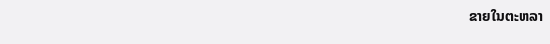ຂາຍໃນຕະຫລາ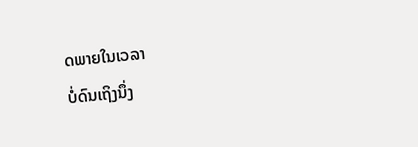ດພາຍໃນເວລາ
ບໍ່ດົນເຖິງນຶ່ງ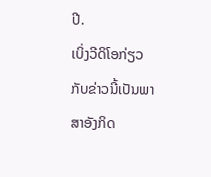ປີ.
ເບິ່ງວີດິໂອກ່ຽວກັບຂ່າວນີ້ເປັນພາສາອັງກິດ